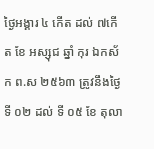ថ្ងៃអង្គារ ៤ កើត ដល់ ៧កើត ខែ អស្សុជ ឆ្នាំ កុរ ឯកស័ក ព.ស ២៥៦៣ ត្រូវនឹងថ្ងៃទី ០២ ដល់ ទី ០៥ ខែ តុលា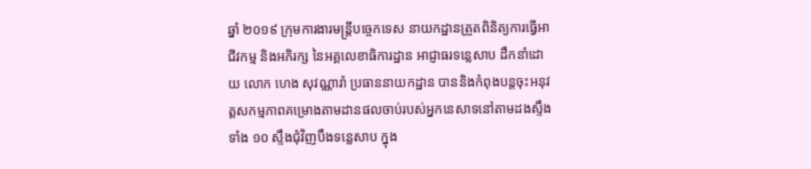ឆ្នាំ ២០១៩ ក្រុមការងារមន្ត្រីបច្ចេកទេស នាយកដ្ឋានត្រួតពិនិត្យការធ្វើអាជីវកម្ម និងអភិរក្ស នៃអគ្គលេខាធិការដ្ឋាន អាជ្ញាធរទន្លេសាប ដឹកនាំដោយ លោក ហេង សុវណ្ណារ៉ា ប្រធាននាយកដ្ឋាន បាននិងកំពុងបន្តចុះអនុវត្តសកម្មភាពគម្រោងតាមដានផលចាប់របស់អ្នកនេសាទនៅតាមដងស្ទឹងទាំង ១០ ស្ទឹងជុំវិញបឹងទន្លេសាប ក្នុង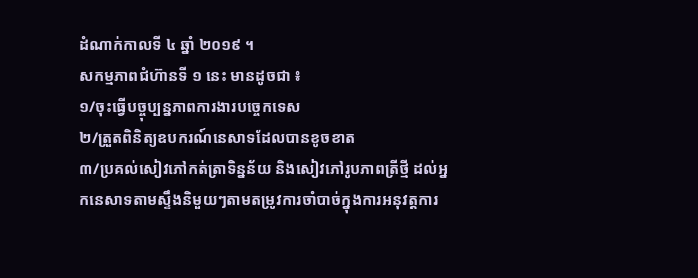ដំណាក់កាលទី ៤ ឆ្នាំ ២០១៩ ។
សកម្មភាពជំហ៊ានទី ១ នេះ មានដូចជា ៖
១/ចុះធ្វើបច្ចុប្បន្នភាពការងារបច្ចេកទេស
២/ត្រួតពិនិត្យឧបករណ៍នេសាទដែលបានខូចខាត
៣/ប្រគល់សៀវភៅកត់ត្រាទិន្នន័យ និងសៀវភៅរូបភាពត្រីថ្មី ដល់អ្នកនេសាទតាមស្ទឹងនិមួយៗតាមតម្រូវការចាំបាច់ក្នុងការអនុវត្តការ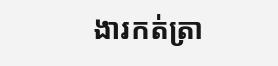ងារកត់ត្រា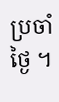ប្រចាំថ្ងៃ ។